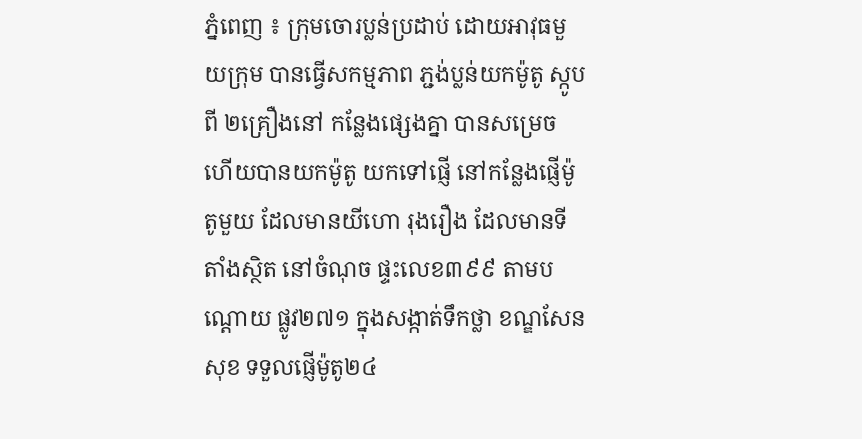ភ្នំពេញ ៖ ក្រុមចោរប្លន់ប្រដាប់ ដោយអាវុធមួយក្រុម បានធ្វើសកម្មភាព ភ្ជង់ប្លន់យកម៉ូតូ ស្កូបពី ២គ្រឿងនៅ កន្លែងផ្សេងគ្នា បានសម្រេច ហើយបានយកម៉ូតូ យកទៅផ្ញើ នៅកន្លែងផ្ញើម៉ូតូមួយ ដែលមានយីហោ រុងរឿង ដែលមានទីតាំងស្ថិត នៅចំណុច ផ្ទះលេខ៣៩៩ តាមបណ្តោយ ផ្លូវ២៧១ ក្នុងសង្កាត់ទឹកថ្លា ខណ្ឌសែនសុខ ទទួលផ្ញើម៉ូតូ២៤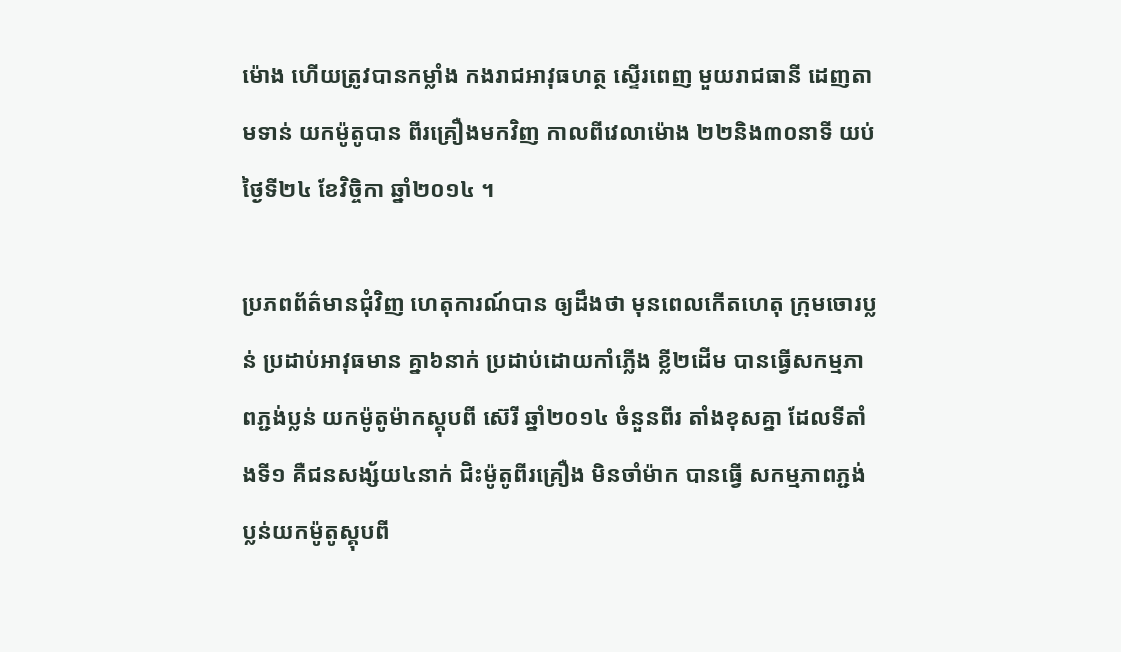ម៉ោង ហើយត្រូវបានកម្លាំង កងរាជអាវុធហត្ថ ស្ទើរពេញ មួយរាជធានី ដេញតាមទាន់ យកម៉ូតូបាន ពីរគ្រឿងមកវិញ កាលពីវេលាម៉ោង ២២និង៣០នាទី យប់ថ្ងៃទី២៤ ខែវិច្ចិកា ឆ្នាំ២០១៤ ។

ប្រភពព័ត៌មានជុំវិញ ហេតុការណ៍បាន ឲ្យដឹងថា មុនពេលកើតហេតុ ក្រុមចោរប្លន់ ប្រដាប់អាវុធមាន គ្នា៦នាក់ ប្រដាប់ដោយកាំភ្លើង ខ្លី២ដើម បានធ្វើសកម្មភាពភ្ជង់ប្លន់ យកម៉ូតូម៉ាកស្គុបពី ស៊េរី ឆ្នាំ២០១៤ ចំនួនពីរ តាំងខុសគ្នា ដែលទីតាំងទី១ គឺជនសង្ស័យ៤នាក់ ជិះម៉ូតូពីរគ្រឿង មិនចាំម៉ាក បានធ្វើ សកម្មភាពភ្ជង់ ប្លន់យកម៉ូតូស្គុបពី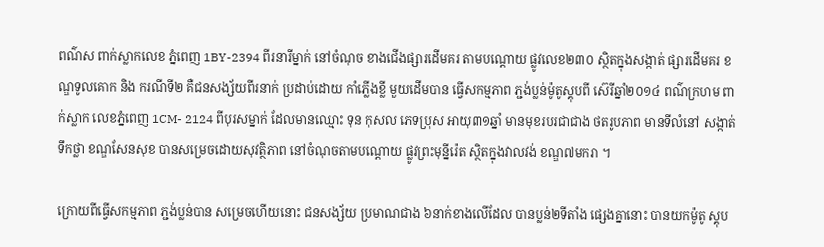ពណ៌ស ពាក់ស្លាកលេខ ភ្នំពេញ 1BY-2394 ពីរនារីម្នាក់ នៅចំណុច ខាងជើងផ្សារដើមគរ តាមបណ្តោយ ផ្លូវលេខ២៣០ ស្ថិតក្នុងសង្កាត់ ផ្សារដើមគរ ខណ្ឌទូលគោក និង ករណីទី២ គឺជនសង្ស័យពីរនាក់ ប្រដាប់ដោយ កាំភ្លើងខ្លី មួយដើមបាន ធ្វើសកម្មភាព ភ្ជង់ប្លន់ម៉ូតូស្គុបពី ស៊េរីឆ្នាំ២០១៤ ពណ៌ក្រហម ពាក់ស្លាក លេខភ្នំពេញ 1CM- 2124 ពីបុរសម្នាក់ ដែលមានឈ្មោះ ទុន កុសល ភេទប្រុស អាយុ៣១ឆ្នាំ មានមុខរបរជាជាង ថតរូបភាព មានទីលំនៅ សង្កាត់ទឹកថ្លា ខណ្ឌសែនសុខ បានសម្រេចដោយសុវត្ថិភាព នៅចំណុចតាមបណ្តោយ ផ្លូវព្រះមុន្នីរ៉េត ស្ថិតក្នុងវាលវង់ ខណ្ឌ៧មករា ។

ក្រោយពីធ្វើសកម្មភាព ភ្ជង់ប្លន់បាន សម្រេចហើយនោះ ជនសង្ស័យ ប្រមាណជាង ៦នាក់ខាងលើដែល បានប្លន់២ទីតាំង ផ្សេងគ្នានោះ បានយកម៉ូតូ ស្គុប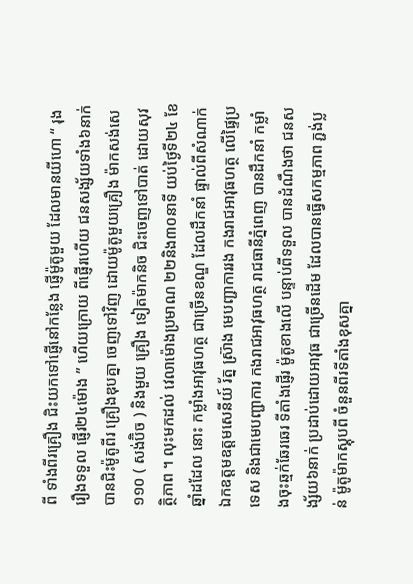ពី ទាំងពីរគ្រឿង ជិះយកទៅផ្ញើនៅកន្លែង ផ្ញើម៉ូតូមួយ ដែលមានយីហោ “ រុងរឿងទទួល ផ្ញើរ២៤ម៉ោង ” ហើយក្រោយ ពីផ្ញើរហើយ ជនសង្ស័យទាំង៦នាក់ បានជិះម៉ូតូពីរ គ្រឿងឌុបគ្នា ចេញទៅវិញ ដោយម៉ូតូមួយគ្រឿង ម៉ាកសង់សេ ១១០ ( សង់ប៊ិច ) និងមួយ គ្រឿង ទៀតម៉ាកនិច ជិះចេញទៅបាត់ ដោយសុវត្ថិភាព ។ លុះមកដល់ វេលាម៉ោងប្រមាណ ២២និង៣០នាទី យប់ថ្ងៃទី២៤ ខែឆ្នាំដដែល នោះ កម្លាំងអាវុធហត្ថ ជាច្រើនខណ្ឌ ដែលដឹកនាំ ផ្ទាល់ពីសំណាក់ ឯកឧត្តមឧត្តមសេនីយ៍ រ័ត្ន ស៊្រាង មេបញ្ជាការរង កងរាជអាវុធហត្ថ លើផ្ទៃប្រទេស និងជាមេបញ្ជាការ កងរាជអាវុធហត្ថ រាជធានីភ្នំពេញ បានដឹកនាំ កម្លាំងចុះឆ្មក់ឆែរឆេរ ទីតាំងផ្ញើរ ម៉ូតូខាងលើ បន្ទាប់ពីទទួល បានដំណឹងថា ជនសង្ស័យ៦នាក់ ប្រដាប់ដោយអាវុធ ជាច្រើនដើម ដែលបានធ្វើសកម្មភាព ភ្ជង់ប្លន់ ម៉ូតូម៉ាកស្គុបពី ចំនួនពីរទីតាំងខុសគ្នា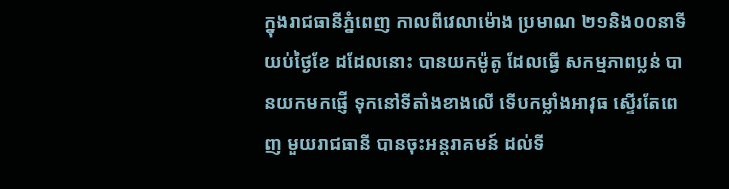ក្នុងរាជធានីភ្នំពេញ កាលពីវេលាម៉ោង ប្រមាណ ២១និង០០នាទី យប់ថ្ងៃខែ ដដែលនោះ បានយកម៉ូតូ ដែលធ្វើ សកម្មភាពប្លន់ បានយកមកផ្ញើ ទុកនៅទីតាំងខាងលើ ទើបកម្លាំងអាវុធ ស្ទើរតែពេញ មួយរាជធានី បានចុះអន្តរាគមន៍ ដល់ទី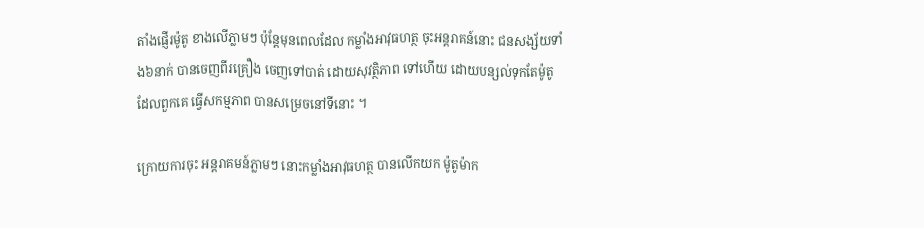តាំងផ្ញើរម៉ូតូ ខាងលើភ្លាមៗ ប៉ុន្តែមុនពេលដែល កម្លាំងអាវុធហត្ថ ចុះអន្តរាគន៍នោះ ជនសង្ស័យទាំង៦នាក់ បានចេញពីរគ្រឿង ចេញទៅបាត់ ដោយសុវត្ថិភាព ទៅហើយ ដោយបន្សល់ទុកតែម៉ូតូ ដែលពួកគេ ធ្វើសកម្មភាព បានសម្រេចនៅទីនោះ ។

ក្រោយការចុះ អន្តរាគមន៍ភ្លាមៗ នោះកម្លាំងអាវុធហត្ថ បានលើកយក ម៉ូតូម៉ាក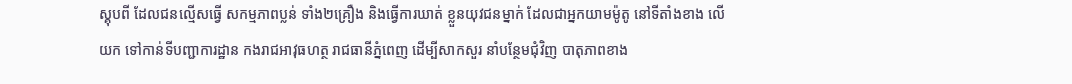ស្គុបពី ដែលជនល្មើសធ្វើ សកម្មភាពប្លន់ ទាំង២គ្រឿង និងធ្វើការឃាត់ ខ្លួនយុវជនម្នាក់ ដែលជាអ្នកយាមម៉ូតូ នៅទីតាំងខាង លើយក ទៅកាន់ទីបញ្ជាការដ្ឋាន កងរាជអាវុធហត្ថ រាជធានីភ្នំពេញ ដើម្បីសាកសួរ នាំបន្ថែមជុំវិញ បាតុភាពខាង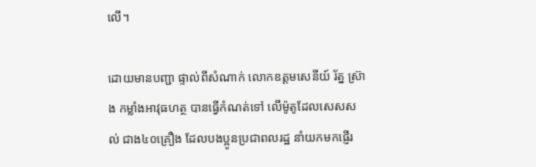លើ។

ដោយមានបញ្ជា ផ្ទាល់ពីសំណាក់ លោកឧត្តមសេនីយ៍ រ័ត្ន ស្រ៊ាង កម្លាំងអាវុធហត្ថ បានធ្វើកំណត់ទៅ លើម៉ូតូដែលសេសសល់ ជាង៤០គ្រឿង ដែលបងប្អូនប្រជាពលរដ្ឋ នាំយកមកផ្ញើរ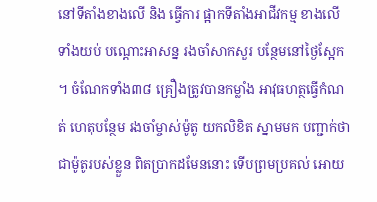នៅទីតាំងខាងលើ និង ធ្វើការ ផ្អាកទីតាំងអាជីវកម្ម ខាងលើទាំងយប់ បណ្តោះអាសន្ន រងចាំសាកសួរ បន្ថែមនៅថ្ងៃស្អែក ។ ចំណែកទាំង៣៨ គ្រឿងត្រូវបានកម្លាំង អាវុធហត្ថធ្វើកំណត់ ហេតុបន្ថែម រងចាំម្ចាស់ម៉ូតូ យកលិខិត ស្នាមមក បញ្ជាក់ថា ជាម៉ូតូរបស់ខ្លួន ពិតប្រាកដមែននោះ ទើបព្រមប្រគល់ អោយ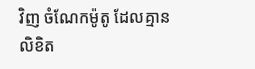វិញ ចំណែកម៉ូតូ ដែលគ្មានលិខិត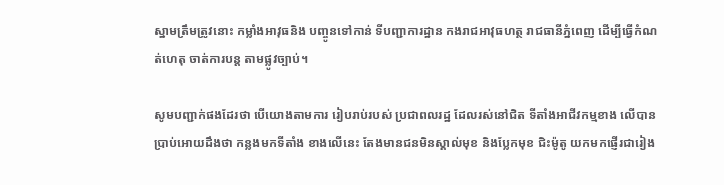ស្នាមត្រឹមត្រូវនោះ កម្លាំងអាវុធនិង បញ្ចូនទៅកាន់ ទីបញ្ជាការដ្ឋាន កងរាជអាវុធហត្ថ រាជធានីភ្នំពេញ ដើម្បីធ្វើកំណត់ហេតុ ចាត់ការបន្ត តាមផ្លូវច្បាប់។

សូមបញ្ជាក់ផងដែរថា បើយោងតាមការ រៀបរាប់របស់ ប្រជាពលរដ្ឋ ដែលរស់នៅជិត ទីតាំងអាជីវកម្មខាង លើបានប្រាប់អោយដឹងថា កន្លងមកទីតាំង ខាងលើនេះ តែងមានជនមិនស្គាល់មុខ និងប្លែកមុខ ជិះម៉ូតូ យកមកផ្ញើរជារៀង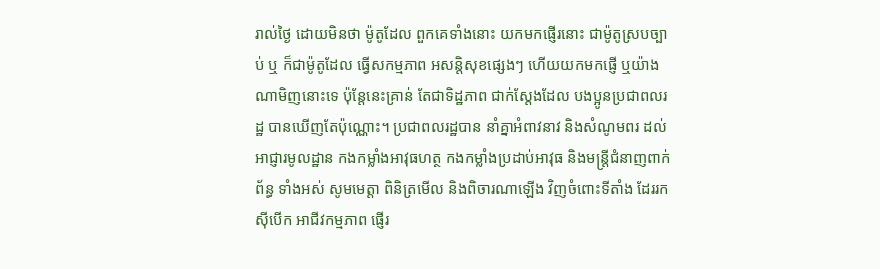រាល់ថ្ងៃ ដោយមិនថា ម៉ូតូដែល ពួកគេទាំងនោះ យកមកផ្ញើរនោះ ជាម៉ូតូស្របច្បាប់ ឬ ក៏ជាម៉ូតូដែល ធ្វើសកម្មភាព អសន្តិសុខផ្សេងៗ ហើយយកមកផ្ញើ ឬយ៉ាងណាមិញនោះទេ ប៉ុន្តែនេះគ្រាន់ តែជាទិដ្ឋភាព ជាក់ស្តែងដែល បងប្អូនប្រជាពលរដ្ឋ បានឃើញតែប៉ុណ្ណោះ។ ប្រជាពលរដ្ឋបាន នាំគ្នាអំពាវនាវ និងសំណូមពរ ដល់អាជ្ញារមូលដ្ឋាន កងកម្លាំងអាវុធហត្ថ កងកម្លាំងប្រដាប់អាវុធ និងមន្ត្រីជំនាញពាក់ព័ន្ធ ទាំងអស់ សូមមេត្តា ពិនិត្រមើល និងពិចារណាឡើង វិញចំពោះទីតាំង ដែររកស៊ីបើក អាជីវកម្មភាព ផ្ញើរ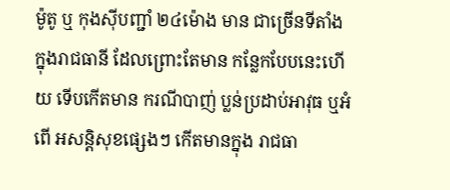ម៉ូតូ ឬ កុងស៊ីបញ្ជាំ ២៤ម៉ោង មាន ជាច្រើនទីតាំង ក្នុងរាជធានី ដែលព្រោះតែមាន កន្លែកបែបនេះហើយ ទើបកើតមាន ករណីបាញ់ ប្លន់ប្រដាប់អាវុធ ឬអំពើ អសន្តិសុខផ្សេងៗ កើតមានក្នុង រាជធា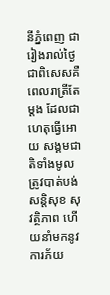នីភ្នំពេញ ជារៀងរាល់ថ្ងៃ ជាពិសេសគឺ ពេលរាត្រីតែម្តង ដែលជា ហេតុធ្វើអោយ សង្គមជាតិទាំងមូល ត្រូវបាត់បង់សន្តិសុខ សុវត្ថិភាព ហើយនាំមកនូវការភ័យ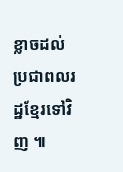ខ្លាចដល់ ប្រជាពលរដ្ឋខ្មែរទៅវិញ ៕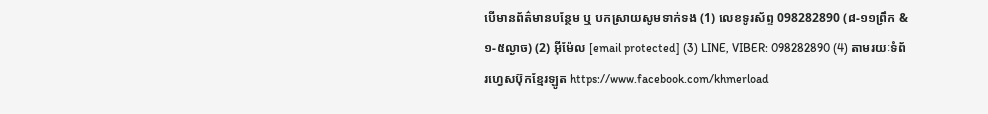បើមានព័ត៌មានបន្ថែម ឬ បកស្រាយសូមទាក់ទង (1) លេខទូរស័ព្ទ 098282890 (៨-១១ព្រឹក & ១-៥ល្ងាច) (2) អ៊ីម៉ែល [email protected] (3) LINE, VIBER: 098282890 (4) តាមរយៈទំព័រហ្វេសប៊ុកខ្មែរឡូត https://www.facebook.com/khmerload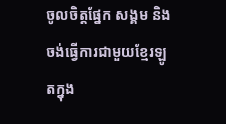ចូលចិត្តផ្នែក សង្គម និងចង់ធ្វើការជាមួយខ្មែរឡូតក្នុង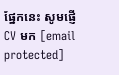ផ្នែកនេះ សូមផ្ញើ CV មក [email protected]